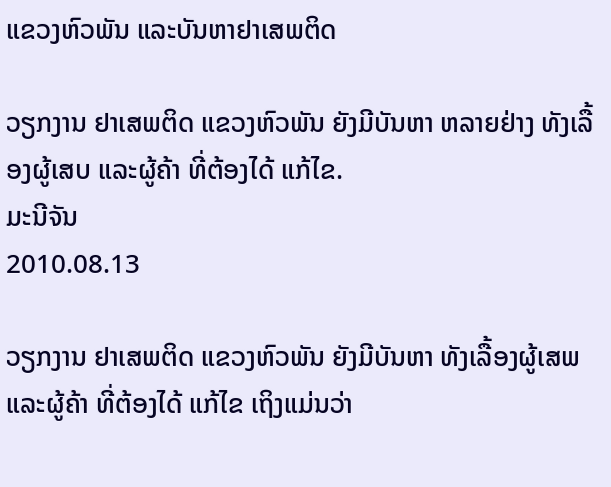ແຂວງຫົວພັນ ແລະບັນຫາຢາເສພຕິດ

ວຽກງານ ຢາເສພຕິດ ແຂວງຫົວພັນ ຍັງມີບັນຫາ ຫລາຍຢ່າງ ທັງເລື້ອງຜູ້ເສບ ແລະຜູ້ຄ້າ ທີ່ຕ້ອງໄດ້ ແກ້ໄຂ.
ມະນີຈັນ
2010.08.13

ວຽກງານ ຢາເສພຕິດ ແຂວງຫົວພັນ ຍັງມີບັນຫາ ທັງເລື້ອງຜູ້ເສພ ແລະຜູ້ຄ້າ ທີ່ຕ້ອງໄດ້ ແກ້ໄຂ ເຖິງແມ່ນວ່າ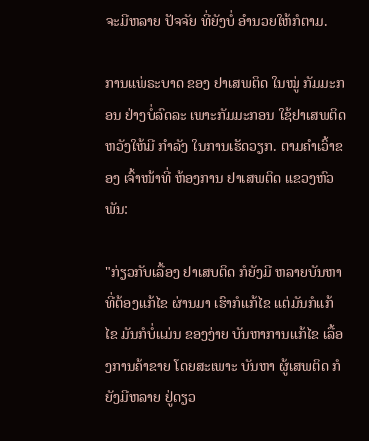ຈະມີຫລາຍ ປັຈຈັຍ ທີ່ຍັງບໍ່ ອໍານວຍໃຫ້ກໍຕາມ.

ການແພ່ຣະບາດ ຂອງ ຢາເສພຕິດ ໃນໝູ່ ກັມມະກອນ ຢ່າງບໍ່ລົດລະ ເພາະກັມມະກອນ ໃຊ້ຢາເສພຕິດ ຫວັງໃຫ້ມີ ກໍາລັງ ໃນການເຮັດວຽກ. ຕາມຄໍາເວົ້າຂອງ ເຈົ້າໜ້າທີ່ ຫ້ອງການ ຢາເສພຕິດ ແຂວງຫົວພັນ:

"ກ່ຽວກັບເລື້ອງ ຢາເສບຕິດ ກໍຍັງມີ ຫລາຍບັນຫາ ທີ່ຕ້ອງແກ້ໄຂ ຜ່ານມາ ເຮົາກໍແກ້ໄຂ ແຕ່ມັນກໍແກ້ໄຂ ມັນກໍບໍ່ແມ່ນ ຂອງງ່າຍ ບັນຫາການແກ້ໄຂ ເລື້ອງການຄ້າຂາຍ ໂດຍສະເພາະ ບັນຫາ ຜູ້ເສພຕິດ ກໍຍັງມີຫລາຍ ຢູ່ດຽວ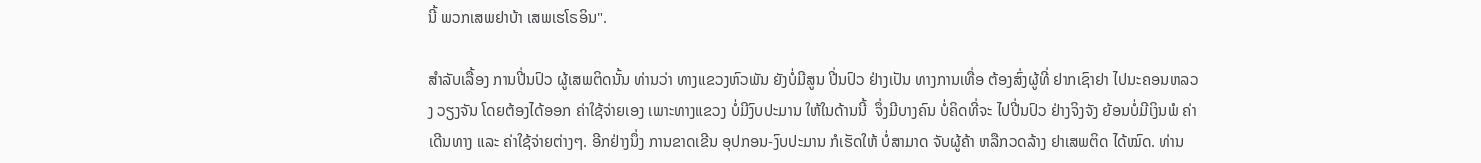ນີ້ ພວກເສພຢາບ້າ ເສພເຮໂຣອິນ".

ສໍາລັບເລື້ອງ ການປີ່ນປົວ ຜູ້ເສພຕິດນັ້ນ ທ່ານວ່າ ທາງແຂວງຫົວພັນ ຍັງບໍ່ມີສູນ ປີ່ນປົວ ຢ່າງເປັນ ທາງການເທື່ອ ຕ້ອງສົ່ງຜູ້ທີ່ ຢາກເຊົາຢາ ໄປນະຄອນຫລວງ ວຽງຈັນ ໂດຍຕ້ອງໄດ້ອອກ ຄ່າໃຊ້ຈ່າຍເອງ ເພາະທາງແຂວງ ບໍ່ມີງົບປະມານ ໃຫ້ໃນດ້ານນີ້  ຈຶ່ງມີບາງຄົນ ບໍ່ຄິດທີ່ຈະ ໄປປີ່ນປົວ ຢ່າງຈິງຈັງ ຍ້ອນບໍ່ມີເງິນພໍ ຄ່າເດີນທາງ ແລະ ຄ່າໃຊ້ຈ່າຍຕ່າງໆ. ອີກຢ່າງນຶ່ງ ການຂາດເຂີນ ອຸປກອນ-ງົບປະມານ ກໍເຮັດໃຫ້ ບໍ່ສາມາດ ຈັບຜູ້ຄ້າ ຫລືກວດລ້າງ ຢາເສພຕິດ ໄດ້ໝົດ. ທ່ານ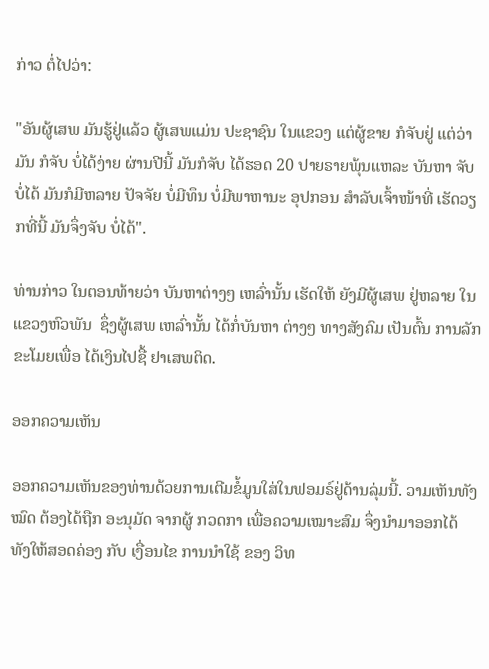ກ່າວ ຕໍ່ໄປວ່າ:

"ອັນຜູ້ເສພ ມັນຮູ້ຢູ່ແລ້ວ ຜູ້ເສພແມ່ນ ປະຊາຊົນ ໃນແຂວງ ແຕ່ຜູ້ຂາຍ ກໍຈັບຢູ່ ແຕ່ວ່າມັນ ກໍຈັບ ບໍ່ໄດ້ງ່າຍ ຜ່ານປີນີ້ ມັນກໍຈັບ ໄດ້ຮອດ 20 ປາຍຣາຍພຸ້ນແຫລະ ບັນຫາ ຈັບບໍ່ໄດ້ ມັນກໍມີຫລາຍ ປັຈຈັຍ ບໍ່ມີທຶນ ບໍ່ມີພາຫານະ ອຸປກອນ ສໍາລັບເຈົ້າໜ້າທີ່ ເຮັດວຽກທີ່ນີ້ ມັນຈຶ່ງຈັບ ບໍ່ໄດ້".

ທ່ານກ່າວ ໃນຕອນທ້າຍວ່າ ບັນຫາຕ່າງໆ ເຫລົ່ານັ້ນ ເຮັດໃຫ້ ຍັງມີຜູ້ເສພ ຢູ່ຫລາຍ ໃນແຂວງຫົວພັນ  ຊຶ່ງຜູ້ເສພ ເຫລົ່ານັ້ນ ໄດ້ກໍ່ບັນຫາ ຕ່າງໆ ທາງສັງຄົມ ເປັນຕົ້ນ ການລັກ  ຂະໂມຍເພື່ອ ໄດ້ເງິນໄປຊື້ ຢາເສພຕິດ.

ອອກຄວາມເຫັນ

ອອກຄວາມເຫັນຂອງທ່ານດ້ວຍການເຕີມຂໍ້ມູນໃສ່ໃນຟອມຣ໌ຢູ່ດ້ານລຸ່ມນີ້. ວາມເຫັນທັງໝົດ ຕ້ອງໄດ້ຖືກ ອະນຸມັດ ຈາກຜູ້ ກວດກາ ເພື່ອຄວາມເໝາະສົມ ຈຶ່ງນໍາມາອອກໄດ້ ທັງໃຫ້ສອດຄ່ອງ ກັບ ເງື່ອນໄຂ ການນຳໃຊ້ ຂອງ ວິທ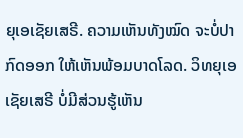ຍຸເອເຊັຍເສຣີ. ຄວາມເຫັນທັງໝົດ ຈະບໍ່ປາກົດອອກ ໃຫ້ເຫັນພ້ອມບາດໂລດ. ວິທຍຸເອເຊັຍເສຣີ ບໍ່ມີສ່ວນຮູ້ເຫັນ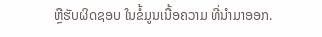ຫຼືຮັບຜິດຊອບ ໃນຂໍ້ມູນເນື້ອຄວາມ ທີ່ນໍາມາອອກ.